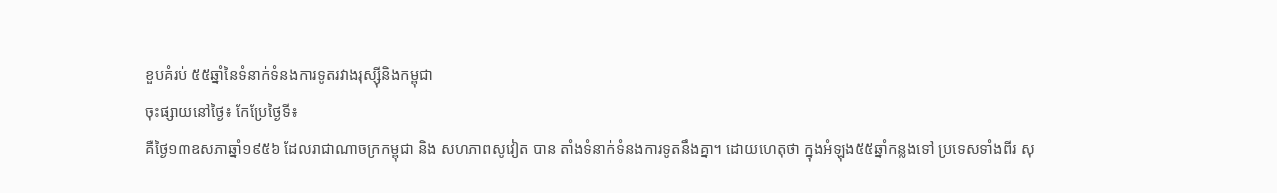ខួបគំរប់ ៥៥ឆ្នាំនៃទំនាក់ទំនងការទូតរវាងរុស្ស៊ីនិងកម្ពុជា
ចុះផ្សាយនៅថ្ងៃ៖ កែប្រែថ្ងៃទី៖
គឺថ្ងៃ១៣ឧសភាឆ្នាំ១៩៥៦ ដែលរាជាណាចក្រកម្ពុជា និង សហភាពសូវៀត បាន តាំងទំនាក់ទំនងការទូតនឹងគ្នា។ ដោយហេតុថា ក្នុងអំឡុង៥៥ឆ្នាំកន្លងទៅ ប្រទេសទាំងពីរ សុ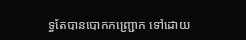ទ្ធតែបានបោកកញ្ជ្រោក ទៅដោយ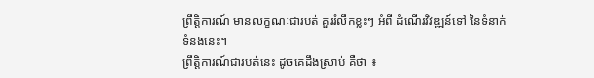ព្រឹត្តិការណ៍ មានលក្ខណៈជារបត់ គួររំលឹកខ្លះៗ អំពី ដំណើរវិវឌ្ឍន៍ទៅ នៃទំនាក់ទំនងនេះ។
ព្រឹត្តិការណ៍ជារបត់នេះ ដូចគេដឹងស្រាប់ គឺថា ៖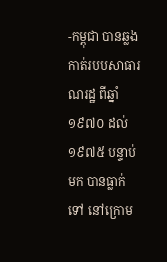-កម្ពុជា បានឆ្លងកាត់របបសាធារណរដ្ឋ ពីឆ្នាំ១៩៧០ ដល់១៩៧៥ បន្ទាប់មក បានធ្លាក់ទៅ នៅក្រោម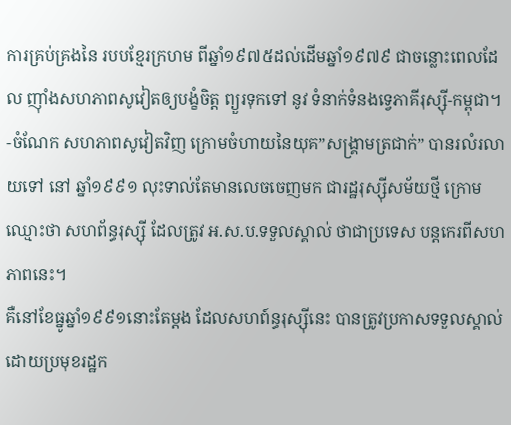ការគ្រប់គ្រងនៃ របបខ្មែរក្រហម ពីឆ្នាំ១៩៧៥ដល់ដើមឆ្នាំ១៩៧៩ ជាចន្លោះពេលដែល ញ៉ាំងសហភាពសូវៀតឲ្យបង្ខំចិត្ត ព្យួរទុកទៅ នូវ ទំនាក់ទំនងទ្វេភាគីរុស្ស៊ី-កម្ពុជា។
-ចំណែក សហភាពសូវៀតវិញ ក្រោមចំហាយនៃយុគ”សង្គ្រាមត្រជាក់” បានរលំរលាយទៅ នៅ ឆ្នាំ១៩៩១ លុះទាល់តែមានលេចចេញមក ជារដ្ឋរុស្ស៊ីសម័យថ្មី ក្រោមឈ្មោះថា សហព័ន្ធរុស្ស៊ី ដែលត្រូវ អ.ស.ប.ទទួលស្គាល់ ថាជាប្រទេស បន្តកេរពីសហភាពនេះ។
គឺនៅខែធ្នូឆ្នាំ១៩៩១នោះតែម្តង ដែលសហព៍ន្ធរុស្ស៊ីនេះ បានត្រូវប្រកាសទទួលស្គាល់ ដោយប្រមុខរដ្ឋក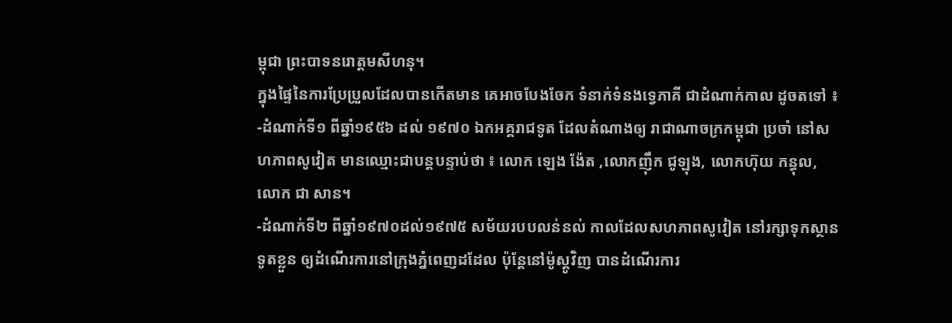ម្ពុជា ព្រះបាទនរោត្តមសីហនុ។
ក្នុងផ្ទៃនៃការប្រែប្រួលដែលបានកើតមាន គេអាចបែងចែក ទំនាក់ទំនងទ្វេភាគី ជាដំណាក់កាល ដូចតទៅ ៖
-ដំណាក់ទី១ ពីឆ្នាំ១៩៥៦ ដល់ ១៩៧០ ឯកអគ្គរាជទូត ដែលតំណាងឲ្យ រាជាណាចក្រកម្ពុជា ប្រចាំ នៅសហភាពសូវៀត មានឈ្មោះជាបន្តបន្ទាប់ថា ៖ លោក ឡេង ង៉ែត ,លោកញ៉ឹក ជូឡុង, លោកហ៊ុយ កន្ធុល, លោក ជា សាន។
-ដំណាក់ទី២ ពីឆ្នាំ១៩៧០ដល់១៩៧៥ សម័យរបបលន់នល់ កាលដែលសហភាពសូវៀត នៅរក្សាទុកស្ថានទូតខ្លួន ឲ្យដំណើរការនៅក្រុងភ្នំពេញដដែល ប៉ុន្តែនៅម៉ូស្គូវិញ បានដំណើរការ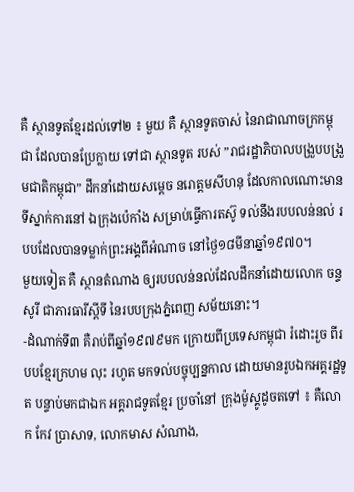គឺ ស្ថានទូតខ្មែរដល់ទៅ២ ៖ មួយ គឺ ស្ថានទូតចាស់ នៃរាជាណាចក្រកម្ពុជា ដែលបានប្រែក្លាយ ទៅជា ស្ថានទូត របស់ ”រាជរដ្ឋាភិបាលបង្រួបបង្រួមជាតិកម្ពុជា” ដឹកនាំដោយសម្តេច នរោត្តមសីហនុ ដែលកាលណោះមាន ទីស្នាក់ការនៅ ឯក្រុងប៉េកាំង សម្រាប់ធ្វើការតស៊ូ ទល់នឹងរបបលន់នល់ របបដែលបានទម្លាក់ព្រះអង្គពីអំណាច នៅថ្ងៃ១៨មីនាឆ្នាំ១៩៧០។
មួយទៀត គឺ ស្ថានតំណាង ឲ្យរបបលន់នល់ដែលដឹកនាំដោយលោក ចន្ទសូរី ជាភារធារីស្តីទី នៃរបបក្រុងភ្នំពេញ សម័យនោះ។
-ដំណាក់ទី៣ គឺរាប់ពីឆ្នាំ១៩៧៩មក ក្រោយពីប្រទេសកម្ពុជា រំដោះរួច ពីរបបខ្មែរក្រហម លុះ រហូត មកទល់បច្ចុប្បន្នកាល ដោយមានរូបឯកអគ្គរដ្ឋទូត បន្ទាប់មកជាឯក អគ្គរាជទូតខ្មែរ ប្រចាំនៅ ក្រុងម៉ូស្គូដូចតទៅ ៖ គឺលោក កែវ ប្រាសាទ, លោកមាស សំណាង,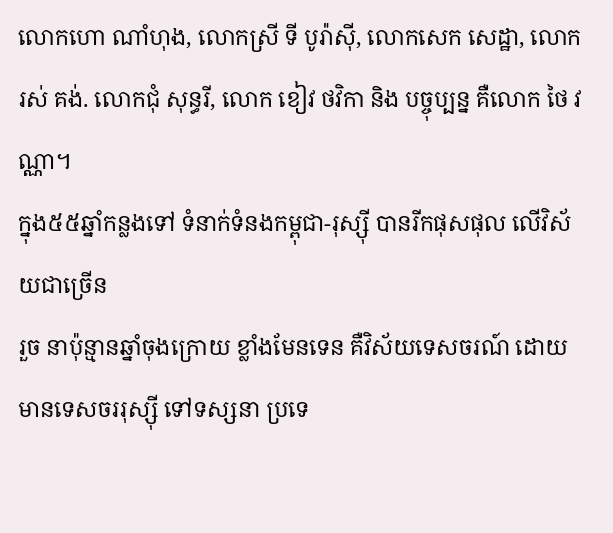លោកហោ ណាំហុង, លោកស្រី ទី បូរ៉ាស៊ី, លោកសេក សេដ្ឋា, លោក រស់ គង់. លោកជុំ សុន្ធរី, លោក ខៀវ ថវិកា និង បច្ចុប្បន្ន គឺលោក ថៃ វណ្ណា។
ក្នុង៥៥ឆ្នាំកន្លងទៅ ទំនាក់ទំនងកម្ពុជា-រុស្ស៊ី បានរីកផុសផុល លើវិស័យជាច្រើន
រួច នាប៉ុន្មានឆ្នាំចុងក្រោយ ខ្លាំងមែនទេន គឺវិស័យទេសចរណ៍ ដោយមានទេសចររុស្ស៊ី ទៅទស្សនា ប្រទេ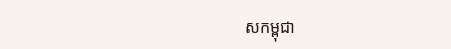សកម្ពុជា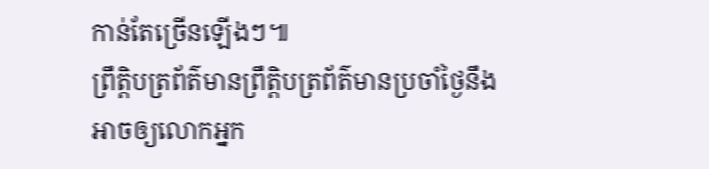កាន់តែច្រើនឡើងៗ៕
ព្រឹត្តិបត្រព័ត៌មានព្រឹត្តិបត្រព័ត៌មានប្រចាំថ្ងៃនឹងអាចឲ្យលោកអ្នក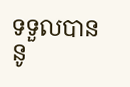ទទួលបាននូ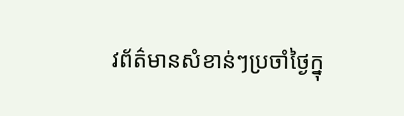វព័ត៌មានសំខាន់ៗប្រចាំថ្ងៃក្នុ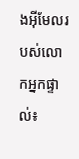ងអ៊ីមែលរបស់លោកអ្នកផ្ទាល់៖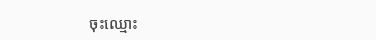ចុះឈ្មោះ